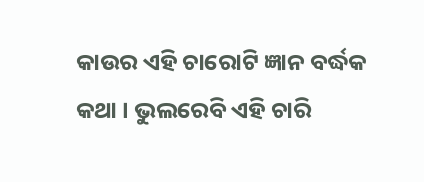କାଉର ଏହି ଚାରୋଟି ଜ୍ଞାନ ବର୍ଦ୍ଧକ କଥା । ଭୁଲରେବି ଏହି ଚାରି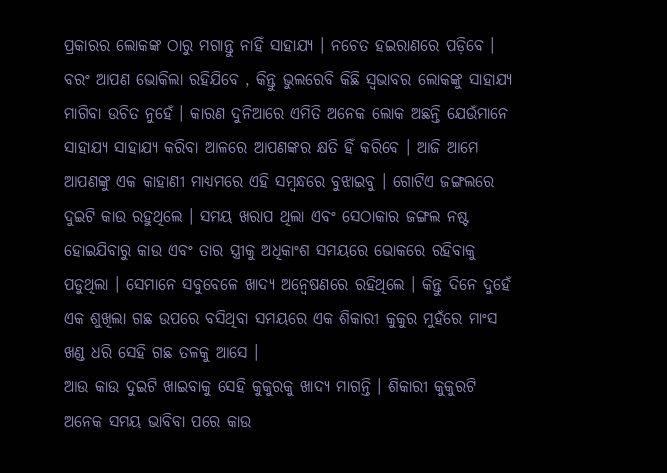ପ୍ରକାରର ଲୋକଙ୍କ ଠାରୁ ମଗାନ୍ତୁ ନାହିଁ ସାହାଯ୍ୟ । ନଚେତ ହଇରାଣରେ ପଡ଼ିବେ ।
ବରଂ ଆପଣ ଭୋକିଲା ରହିଯିବେ , କିନ୍ତୁ ଭୁଲରେବି କିଛି ସ୍ୱଭାବର ଲୋକଙ୍କୁ ସାହାଯ୍ୟ ମାଗିବା ଉଚିତ ନୁହେଁ । କାରଣ ଦୁନିଆରେ ଏମିତି ଅନେକ ଲୋକ ଅଛନ୍ତି ଯେଉଁମାନେ ସାହାଯ୍ୟ ସାହାଯ୍ୟ କରିବା ଆଳରେ ଆପଣଙ୍କର କ୍ଷତି ହିଁ କରିବେ । ଆଜି ଆମେ ଆପଣଙ୍କୁ ଏକ କାହାଣୀ ମାଧ୍ୟମରେ ଏହି ସମ୍ବନ୍ଧରେ ବୁଝାଇବୁ । ଗୋଟିଏ ଜଙ୍ଗଲରେ ଦୁଇଟି କାଉ ରହୁଥିଲେ । ସମୟ ଖରାପ ଥିଲା ଏବଂ ସେଠାକାର ଜଙ୍ଗଲ ନଷ୍ଟ ହୋଇଯିବାରୁ କାଉ ଏବଂ ତାର ସ୍ତ୍ରୀକୁ ଅଧିକାଂଶ ସମୟରେ ଭୋକରେ ରହିବାକୁ ପଡୁଥିଲା । ସେମାନେ ସବୁବେଳେ ଖାଦ୍ୟ ଅନ୍ୱେଷଣରେ ରହିଥିଲେ । କିନ୍ତୁ ଦିନେ ଦୁହେଁ ଏକ ଶୁଖିଲା ଗଛ ଉପରେ ବସିଥିବା ସମୟରେ ଏକ ଶିକାରୀ କୁକୁର ମୁହଁରେ ମାଂସ ଖଣ୍ଡ ଧରି ସେହି ଗଛ ତଳକୁ ଆସେ ।
ଆଉ କାଉ ଦୁଇଟି ଖାଇବାକୁ ସେହି କୁକୁରକୁ ଖାଦ୍ୟ ମାଗନ୍ତି । ଶିକାରୀ କୁକୁରଟି ଅନେକ ସମୟ ଭାବିବା ପରେ କାଉ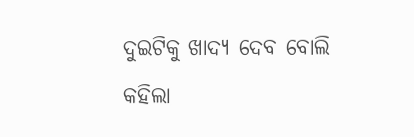ଦୁଇଟିକୁ ଖାଦ୍ୟ ଦେବ ବୋଲି କହିଲା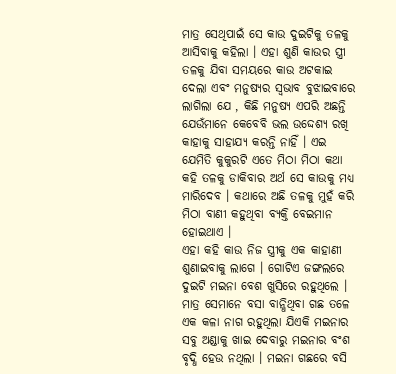ମାତ୍ର ସେଥିପାଇଁ ସେ କାଉ ଦୁଇଟିକୁ ତଳକୁ ଆସିବାକୁ କହିଲା । ଏହା ଶୁଣି କାଉର ସ୍ତ୍ରୀ ତଳକୁ ଯିବା ସମୟରେ କାଉ ଅଟକାଇ ଦେଲା ଏବଂ ମନୁଷ୍ୟର ସ୍ଵଭାବ ବୁଝାଇବାରେ ଲାଗିଲା ଯେ , କିଛି ମନୁଷ୍ୟ ଏପରି ଅଛନ୍ତି ଯେଉଁମାନେ କେବେବି ଭଲ ଉଦ୍ଦେଶ୍ୟ ରଖି କାହାକୁ ସାହାଯ୍ୟ କରନ୍ତି ନାହିଁ । ଏଇ ଯେମିତି କୁକୁରଟି ଏତେ ମିଠା ମିଠା କଥା କହି ତଳକୁ ଡାକିବାର ଅର୍ଥ ସେ କାଉକୁ ମଧ୍ୟ ମାରିଦେବ । କଥାରେ ଅଛି ତଳକୁ ମୁହଁ କରି ମିଠା ବାଣୀ କହୁଥିବା ବ୍ୟକ୍ତି ବେଇମାନ ହୋଇଥାଏ ।
ଏହା କହି କାଉ ନିଜ ସ୍ତ୍ରୀକୁ ଏକ କାହାଣୀ ଶୁଣାଇବାକୁ ଲାଗେ । ଗୋଟିଏ ଜଙ୍ଗଲରେ ଦୁଇଟି ମଇନା ବେଶ ଖୁସିରେ ରହୁଥିଲେ । ମାତ୍ର ସେମାନେ ବସା ବାନ୍ଧିଥିବା ଗଛ ତଳେ ଏକ କଳା ନାଗ ରହୁଥିଲା ଯିଏକି ମଇନାର ସବୁ ଅଣ୍ଡାକୁ ଖାଇ ଦେବାରୁ ମଇନାର ବଂଶ ବୃଦ୍ଧି ହେଉ ନଥିଲା । ମଇନା ଗଛରେ ବସି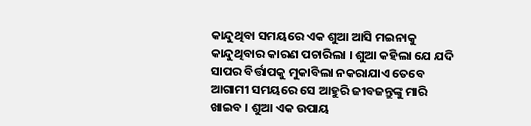କାନ୍ଦୁଥିବା ସମୟରେ ଏକ ଶୁଆ ଆସି ମଇନାକୁ କାନ୍ଦୁଥିବାର କାରଣ ପଚାରିଲା । ଶୁଆ କହିଲା ଯେ ଯଦି ସାପର ବିର୍ତ୍ତାପକୁ ମୁକାବିଲା ନକରାଯାଏ ତେବେ ଆଗାମୀ ସମୟରେ ସେ ଆହୁରି ଜୀବଜନ୍ତୁଙ୍କୁ ମାରି ଖାଇବ । ଶୁଆ ଏକ ଉପାୟ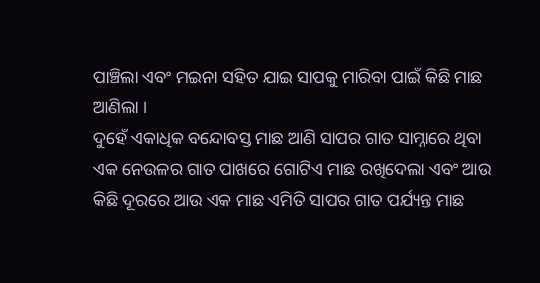ପାଞ୍ଚିଲା ଏବଂ ମଇନା ସହିତ ଯାଇ ସାପକୁ ମାରିବା ପାଇଁ କିଛି ମାଛ ଆଣିଲା ।
ଦୁହେଁ ଏକାଧିକ ବନ୍ଦୋବସ୍ତ ମାଛ ଆଣି ସାପର ଗାତ ସାମ୍ନାରେ ଥିବା ଏକ ନେଉଳର ଗାତ ପାଖରେ ଗୋଟିଏ ମାଛ ରଖିଦେଲା ଏବଂ ଆଉ କିଛି ଦୂରରେ ଆଉ ଏକ ମାଛ ଏମିତି ସାପର ଗାତ ପର୍ଯ୍ୟନ୍ତ ମାଛ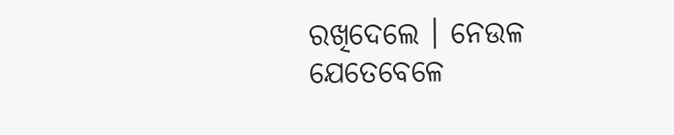ରଖିଦେଲେ । ନେଉଳ ଯେତେବେଳେ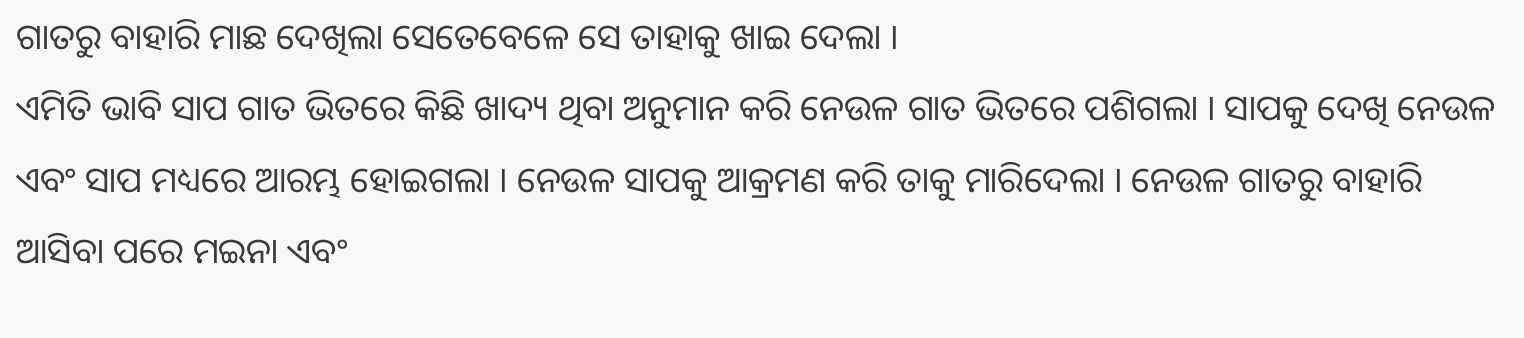ଗାତରୁ ବାହାରି ମାଛ ଦେଖିଲା ସେତେବେଳେ ସେ ତାହାକୁ ଖାଇ ଦେଲା ।
ଏମିତି ଭାବି ସାପ ଗାତ ଭିତରେ କିଛି ଖାଦ୍ୟ ଥିବା ଅନୁମାନ କରି ନେଉଳ ଗାତ ଭିତରେ ପଶିଗଲା । ସାପକୁ ଦେଖି ନେଉଳ ଏବଂ ସାପ ମଧ୍ୟରେ ଆରମ୍ଭ ହୋଇଗଲା । ନେଉଳ ସାପକୁ ଆକ୍ରମଣ କରି ତାକୁ ମାରିଦେଲା । ନେଉଳ ଗାତରୁ ବାହାରି ଆସିବା ପରେ ମଇନା ଏବଂ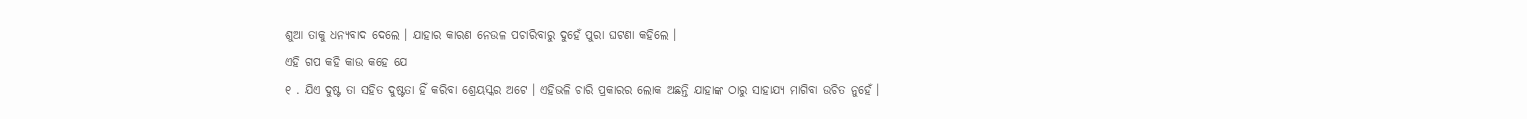ଶୁଆ ତାକୁ ଧନ୍ୟବାଦ ଦେଲେ । ଯାହାର କାରଣ ନେଉଳ ପଚାରିବାରୁ ଦୁହେଁ ପୁରା ଘଟଣା କହିଲେ ।
ଏହି ଗପ କହି କାଉ କହେ ଯେ
୧ . ଯିଏ ଦୁଷ୍ଟ ତା ସହିତ ଦୁଷ୍ଟତା ହିଁ କରିବା ଶ୍ରେୟସ୍କର ଅଟେ । ଏହିଭଳି ଚାରି ପ୍ରକାରର ଲୋକ ଅଛନ୍ତି ଯାହାଙ୍କ ଠାରୁ ସାହାଯ୍ୟ ମାଗିବା ଉଚିତ ନୁହେଁ ।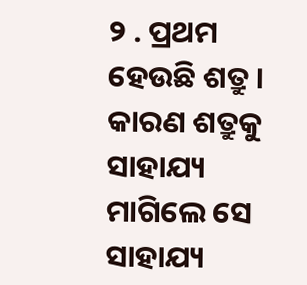୨ . ପ୍ରଥମ ହେଉଛି ଶତ୍ରୁ । କାରଣ ଶତ୍ରୁକୁ ସାହାଯ୍ୟ ମାଗିଲେ ସେ ସାହାଯ୍ୟ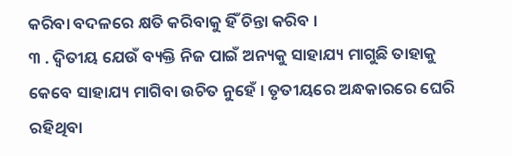କରିବା ବଦଳରେ କ୍ଷତି କରିବାକୁ ହିଁ ଚିନ୍ତା କରିବ ।
୩ . ଦ୍ଵିତୀୟ ଯେଉଁ ବ୍ୟକ୍ତି ନିଜ ପାଇଁ ଅନ୍ୟକୁ ସାହାଯ୍ୟ ମାଗୁଛି ତାହାକୁ କେବେ ସାହାଯ୍ୟ ମାଗିବା ଉଚିତ ନୁହେଁ । ତୃତୀୟରେ ଅନ୍ଧକାରରେ ଘେରି ରହିଥିବା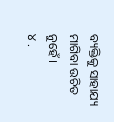ବ୍ୟକ୍ତିକୁ ସାହାଯ୍ୟ ମାଗିବା ଉଚିତ ନୁହେଁ ।
୪ .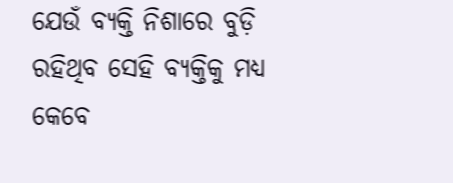ଯେଉଁ ବ୍ୟକ୍ତି ନିଶାରେ ବୁଡ଼ି ରହିଥିବ ସେହି ବ୍ୟକ୍ତିକୁ ମଧ୍ୟ କେବେ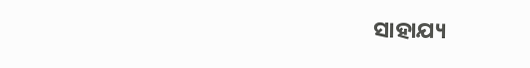ସାହାଯ୍ୟ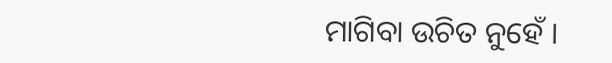ମାଗିବା ଉଚିତ ନୁହେଁ ।